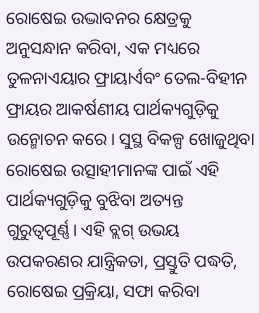ରୋଷେଇ ଉଦ୍ଭାବନର କ୍ଷେତ୍ରକୁ ଅନୁସନ୍ଧାନ କରିବା, ଏକ ମଧ୍ୟରେ ତୁଳନାଏୟାର ଫ୍ରାୟାର୍ଏବଂ ତେଲ-ବିହୀନ ଫ୍ରାୟର ଆକର୍ଷଣୀୟ ପାର୍ଥକ୍ୟଗୁଡ଼ିକୁ ଉନ୍ମୋଚନ କରେ। ସୁସ୍ଥ ବିକଳ୍ପ ଖୋଜୁଥିବା ରୋଷେଇ ଉତ୍ସାହୀମାନଙ୍କ ପାଇଁ ଏହି ପାର୍ଥକ୍ୟଗୁଡ଼ିକୁ ବୁଝିବା ଅତ୍ୟନ୍ତ ଗୁରୁତ୍ୱପୂର୍ଣ୍ଣ। ଏହି ବ୍ଲଗ୍ ଉଭୟ ଉପକରଣର ଯାନ୍ତ୍ରିକତା, ପ୍ରସ୍ତୁତି ପଦ୍ଧତି, ରୋଷେଇ ପ୍ରକ୍ରିୟା, ସଫା କରିବା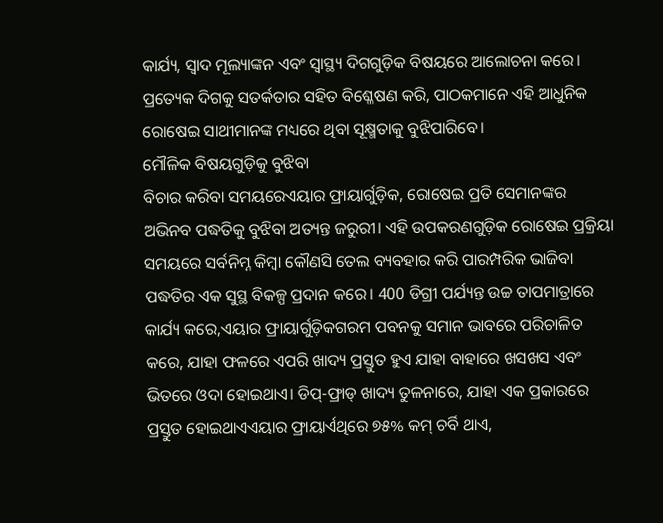କାର୍ଯ୍ୟ, ସ୍ୱାଦ ମୂଲ୍ୟାଙ୍କନ ଏବଂ ସ୍ୱାସ୍ଥ୍ୟ ଦିଗଗୁଡ଼ିକ ବିଷୟରେ ଆଲୋଚନା କରେ। ପ୍ରତ୍ୟେକ ଦିଗକୁ ସତର୍କତାର ସହିତ ବିଶ୍ଳେଷଣ କରି, ପାଠକମାନେ ଏହି ଆଧୁନିକ ରୋଷେଇ ସାଥୀମାନଙ୍କ ମଧ୍ୟରେ ଥିବା ସୂକ୍ଷ୍ମତାକୁ ବୁଝିପାରିବେ।
ମୌଳିକ ବିଷୟଗୁଡ଼ିକୁ ବୁଝିବା
ବିଚାର କରିବା ସମୟରେଏୟାର ଫ୍ରାୟାର୍ଗୁଡ଼ିକ, ରୋଷେଇ ପ୍ରତି ସେମାନଙ୍କର ଅଭିନବ ପଦ୍ଧତିକୁ ବୁଝିବା ଅତ୍ୟନ୍ତ ଜରୁରୀ। ଏହି ଉପକରଣଗୁଡ଼ିକ ରୋଷେଇ ପ୍ରକ୍ରିୟା ସମୟରେ ସର୍ବନିମ୍ନ କିମ୍ବା କୌଣସି ତେଲ ବ୍ୟବହାର କରି ପାରମ୍ପରିକ ଭାଜିବା ପଦ୍ଧତିର ଏକ ସୁସ୍ଥ ବିକଳ୍ପ ପ୍ରଦାନ କରେ। 400 ଡିଗ୍ରୀ ପର୍ଯ୍ୟନ୍ତ ଉଚ୍ଚ ତାପମାତ୍ରାରେ କାର୍ଯ୍ୟ କରେ,ଏୟାର ଫ୍ରାୟାର୍ଗୁଡ଼ିକଗରମ ପବନକୁ ସମାନ ଭାବରେ ପରିଚାଳିତ କରେ, ଯାହା ଫଳରେ ଏପରି ଖାଦ୍ୟ ପ୍ରସ୍ତୁତ ହୁଏ ଯାହା ବାହାରେ ଖସଖସ ଏବଂ ଭିତରେ ଓଦା ହୋଇଥାଏ। ଡିପ୍-ଫ୍ରାଡ୍ ଖାଦ୍ୟ ତୁଳନାରେ, ଯାହା ଏକ ପ୍ରକାରରେ ପ୍ରସ୍ତୁତ ହୋଇଥାଏଏୟାର ଫ୍ରାୟାର୍ଏଥିରେ ୭୫% କମ୍ ଚର୍ବି ଥାଏ,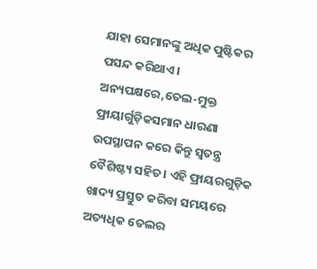ଯାହା ସେମାନଙ୍କୁ ଅଧିକ ପୁଷ୍ଟିକର ପସନ୍ଦ କରିଥାଏ।
ଅନ୍ୟପକ୍ଷରେ,ତେଲ-ମୁକ୍ତ ଫ୍ରାୟାର୍ଗୁଡ଼ିକସମାନ ଧାରଣା ଉପସ୍ଥାପନ କରେ କିନ୍ତୁ ସ୍ୱତନ୍ତ୍ର ବୈଶିଷ୍ଟ୍ୟ ସହିତ। ଏହି ଫ୍ରାୟରଗୁଡ଼ିକ ଖାଦ୍ୟ ପ୍ରସ୍ତୁତ କରିବା ସମୟରେ ଅତ୍ୟଧିକ ତେଲର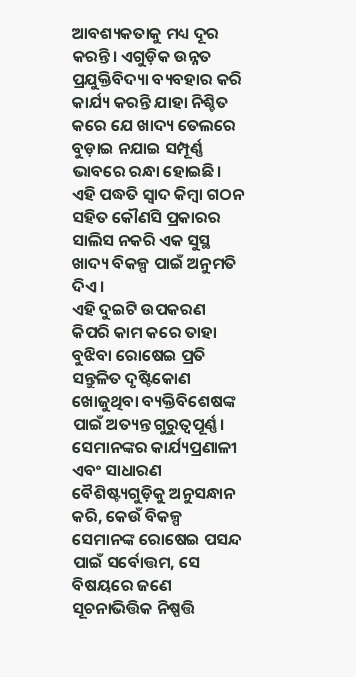ଆବଶ୍ୟକତାକୁ ମଧ୍ୟ ଦୂର କରନ୍ତି। ଏଗୁଡ଼ିକ ଉନ୍ନତ ପ୍ରଯୁକ୍ତିବିଦ୍ୟା ବ୍ୟବହାର କରି କାର୍ଯ୍ୟ କରନ୍ତି ଯାହା ନିଶ୍ଚିତ କରେ ଯେ ଖାଦ୍ୟ ତେଲରେ ବୁଡ଼ାଇ ନଯାଇ ସମ୍ପୂର୍ଣ୍ଣ ଭାବରେ ରନ୍ଧା ହୋଇଛି। ଏହି ପଦ୍ଧତି ସ୍ୱାଦ କିମ୍ବା ଗଠନ ସହିତ କୌଣସି ପ୍ରକାରର ସାଲିସ ନକରି ଏକ ସୁସ୍ଥ ଖାଦ୍ୟ ବିକଳ୍ପ ପାଇଁ ଅନୁମତି ଦିଏ।
ଏହି ଦୁଇଟି ଉପକରଣ କିପରି କାମ କରେ ତାହା ବୁଝିବା ରୋଷେଇ ପ୍ରତି ସନ୍ତୁଳିତ ଦୃଷ୍ଟିକୋଣ ଖୋଜୁଥିବା ବ୍ୟକ୍ତିବିଶେଷଙ୍କ ପାଇଁ ଅତ୍ୟନ୍ତ ଗୁରୁତ୍ୱପୂର୍ଣ୍ଣ। ସେମାନଙ୍କର କାର୍ଯ୍ୟପ୍ରଣାଳୀ ଏବଂ ସାଧାରଣ ବୈଶିଷ୍ଟ୍ୟଗୁଡ଼ିକୁ ଅନୁସନ୍ଧାନ କରି, କେଉଁ ବିକଳ୍ପ ସେମାନଙ୍କ ରୋଷେଇ ପସନ୍ଦ ପାଇଁ ସର୍ବୋତ୍ତମ, ସେ ବିଷୟରେ ଜଣେ ସୂଚନାଭିତ୍ତିକ ନିଷ୍ପତ୍ତି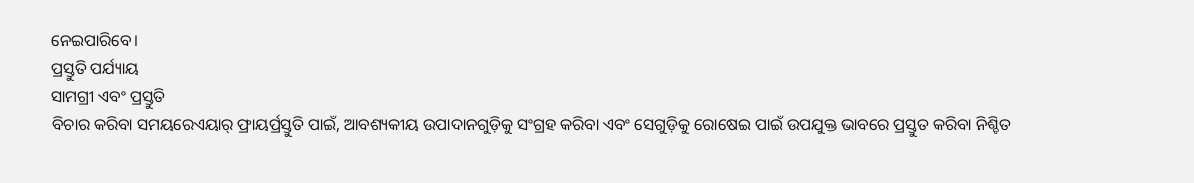ନେଇପାରିବେ।
ପ୍ରସ୍ତୁତି ପର୍ଯ୍ୟାୟ
ସାମଗ୍ରୀ ଏବଂ ପ୍ରସ୍ତୁତି
ବିଚାର କରିବା ସମୟରେଏୟାର୍ ଫ୍ରାୟର୍ପ୍ରସ୍ତୁତି ପାଇଁ, ଆବଶ୍ୟକୀୟ ଉପାଦାନଗୁଡ଼ିକୁ ସଂଗ୍ରହ କରିବା ଏବଂ ସେଗୁଡ଼ିକୁ ରୋଷେଇ ପାଇଁ ଉପଯୁକ୍ତ ଭାବରେ ପ୍ରସ୍ତୁତ କରିବା ନିଶ୍ଚିତ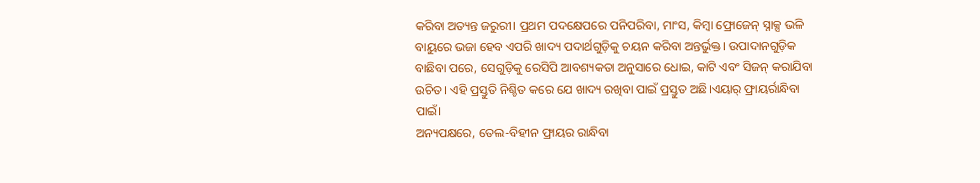କରିବା ଅତ୍ୟନ୍ତ ଜରୁରୀ। ପ୍ରଥମ ପଦକ୍ଷେପରେ ପନିପରିବା, ମାଂସ, କିମ୍ବା ଫ୍ରୋଜେନ୍ ସ୍ନାକ୍ସ ଭଳି ବାୟୁରେ ଭଜା ହେବ ଏପରି ଖାଦ୍ୟ ପଦାର୍ଥଗୁଡ଼ିକୁ ଚୟନ କରିବା ଅନ୍ତର୍ଭୁକ୍ତ। ଉପାଦାନଗୁଡ଼ିକ ବାଛିବା ପରେ, ସେଗୁଡ଼ିକୁ ରେସିପି ଆବଶ୍ୟକତା ଅନୁସାରେ ଧୋଇ, କାଟି ଏବଂ ସିଜନ୍ କରାଯିବା ଉଚିତ। ଏହି ପ୍ରସ୍ତୁତି ନିଶ୍ଚିତ କରେ ଯେ ଖାଦ୍ୟ ରଖିବା ପାଇଁ ପ୍ରସ୍ତୁତ ଅଛି।ଏୟାର୍ ଫ୍ରାୟର୍ରାନ୍ଧିବା ପାଇଁ।
ଅନ୍ୟପକ୍ଷରେ, ତେଲ-ବିହୀନ ଫ୍ରାୟର ରାନ୍ଧିବା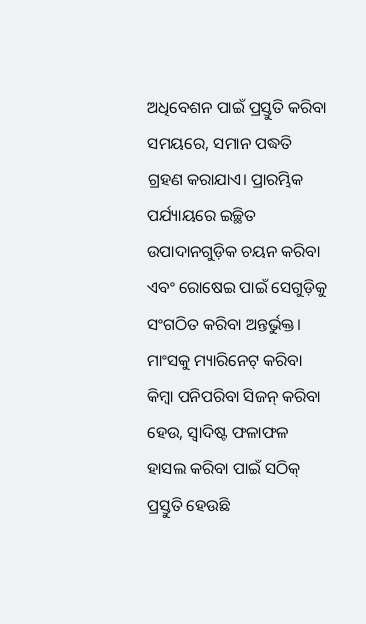ଅଧିବେଶନ ପାଇଁ ପ୍ରସ୍ତୁତି କରିବା ସମୟରେ, ସମାନ ପଦ୍ଧତି ଗ୍ରହଣ କରାଯାଏ। ପ୍ରାରମ୍ଭିକ ପର୍ଯ୍ୟାୟରେ ଇଚ୍ଛିତ ଉପାଦାନଗୁଡ଼ିକ ଚୟନ କରିବା ଏବଂ ରୋଷେଇ ପାଇଁ ସେଗୁଡ଼ିକୁ ସଂଗଠିତ କରିବା ଅନ୍ତର୍ଭୁକ୍ତ। ମାଂସକୁ ମ୍ୟାରିନେଟ୍ କରିବା କିମ୍ବା ପନିପରିବା ସିଜନ୍ କରିବା ହେଉ, ସ୍ୱାଦିଷ୍ଟ ଫଳାଫଳ ହାସଲ କରିବା ପାଇଁ ସଠିକ୍ ପ୍ରସ୍ତୁତି ହେଉଛି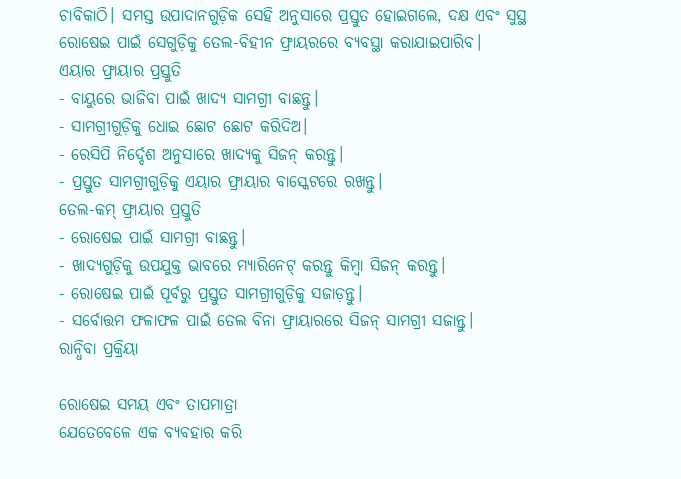ଚାବିକାଠି। ସମସ୍ତ ଉପାଦାନଗୁଡ଼ିକ ସେହି ଅନୁସାରେ ପ୍ରସ୍ତୁତ ହୋଇଗଲେ, ଦକ୍ଷ ଏବଂ ସୁସ୍ଥ ରୋଷେଇ ପାଇଁ ସେଗୁଡ଼ିକୁ ତେଲ-ବିହୀନ ଫ୍ରାୟରରେ ବ୍ୟବସ୍ଥା କରାଯାଇପାରିବ।
ଏୟାର ଫ୍ରାୟାର ପ୍ରସ୍ତୁତି
- ବାୟୁରେ ଭାଜିବା ପାଇଁ ଖାଦ୍ୟ ସାମଗ୍ରୀ ବାଛନ୍ତୁ।
- ସାମଗ୍ରୀଗୁଡ଼ିକୁ ଧୋଇ ଛୋଟ ଛୋଟ କରିଦିଅ।
- ରେସିପି ନିର୍ଦ୍ଦେଶ ଅନୁସାରେ ଖାଦ୍ୟକୁ ସିଜନ୍ କରନ୍ତୁ।
- ପ୍ରସ୍ତୁତ ସାମଗ୍ରୀଗୁଡ଼ିକୁ ଏୟାର ଫ୍ରାୟାର ବାସ୍କେଟରେ ରଖନ୍ତୁ।
ତେଲ-କମ୍ ଫ୍ରାୟାର ପ୍ରସ୍ତୁତି
- ରୋଷେଇ ପାଇଁ ସାମଗ୍ରୀ ବାଛନ୍ତୁ।
- ଖାଦ୍ୟଗୁଡ଼ିକୁ ଉପଯୁକ୍ତ ଭାବରେ ମ୍ୟାରିନେଟ୍ କରନ୍ତୁ କିମ୍ବା ସିଜନ୍ କରନ୍ତୁ।
- ରୋଷେଇ ପାଇଁ ପୂର୍ବରୁ ପ୍ରସ୍ତୁତ ସାମଗ୍ରୀଗୁଡ଼ିକୁ ସଜାଡ଼ନ୍ତୁ।
- ସର୍ବୋତ୍ତମ ଫଳାଫଳ ପାଇଁ ତେଲ ବିନା ଫ୍ରାୟାରରେ ସିଜନ୍ ସାମଗ୍ରୀ ସଜାନ୍ତୁ।
ରାନ୍ଧିବା ପ୍ରକ୍ରିୟା

ରୋଷେଇ ସମୟ ଏବଂ ତାପମାତ୍ରା
ଯେତେବେଳେ ଏକ ବ୍ୟବହାର କରି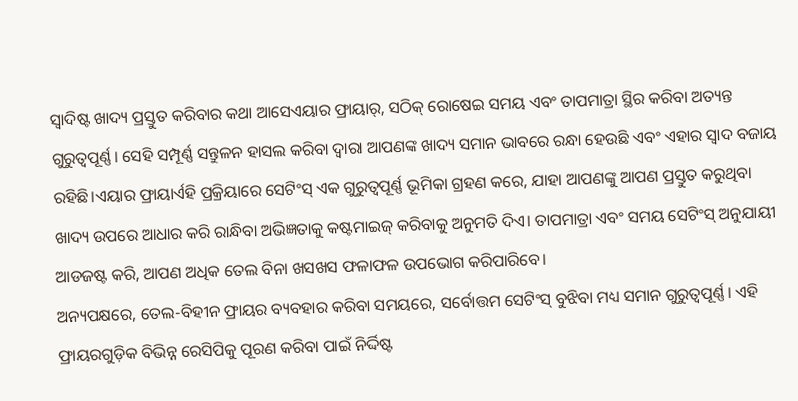ସ୍ୱାଦିଷ୍ଟ ଖାଦ୍ୟ ପ୍ରସ୍ତୁତ କରିବାର କଥା ଆସେଏୟାର ଫ୍ରାୟାର୍, ସଠିକ୍ ରୋଷେଇ ସମୟ ଏବଂ ତାପମାତ୍ରା ସ୍ଥିର କରିବା ଅତ୍ୟନ୍ତ ଗୁରୁତ୍ୱପୂର୍ଣ୍ଣ। ସେହି ସମ୍ପୂର୍ଣ୍ଣ ସନ୍ତୁଳନ ହାସଲ କରିବା ଦ୍ଵାରା ଆପଣଙ୍କ ଖାଦ୍ୟ ସମାନ ଭାବରେ ରନ୍ଧା ହେଉଛି ଏବଂ ଏହାର ସ୍ୱାଦ ବଜାୟ ରହିଛି।ଏୟାର ଫ୍ରାୟାର୍ଏହି ପ୍ରକ୍ରିୟାରେ ସେଟିଂସ୍ ଏକ ଗୁରୁତ୍ୱପୂର୍ଣ୍ଣ ଭୂମିକା ଗ୍ରହଣ କରେ, ଯାହା ଆପଣଙ୍କୁ ଆପଣ ପ୍ରସ୍ତୁତ କରୁଥିବା ଖାଦ୍ୟ ଉପରେ ଆଧାର କରି ରାନ୍ଧିବା ଅଭିଜ୍ଞତାକୁ କଷ୍ଟମାଇଜ୍ କରିବାକୁ ଅନୁମତି ଦିଏ। ତାପମାତ୍ରା ଏବଂ ସମୟ ସେଟିଂସ୍ ଅନୁଯାୟୀ ଆଡଜଷ୍ଟ କରି, ଆପଣ ଅଧିକ ତେଲ ବିନା ଖସଖସ ଫଳାଫଳ ଉପଭୋଗ କରିପାରିବେ।
ଅନ୍ୟପକ୍ଷରେ, ତେଲ-ବିହୀନ ଫ୍ରାୟର ବ୍ୟବହାର କରିବା ସମୟରେ, ସର୍ବୋତ୍ତମ ସେଟିଂସ୍ ବୁଝିବା ମଧ୍ୟ ସମାନ ଗୁରୁତ୍ୱପୂର୍ଣ୍ଣ। ଏହି ଫ୍ରାୟରଗୁଡ଼ିକ ବିଭିନ୍ନ ରେସିପିକୁ ପୂରଣ କରିବା ପାଇଁ ନିର୍ଦ୍ଦିଷ୍ଟ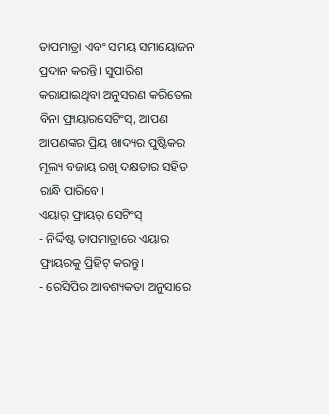ତାପମାତ୍ରା ଏବଂ ସମୟ ସମାୟୋଜନ ପ୍ରଦାନ କରନ୍ତି। ସୁପାରିଶ କରାଯାଇଥିବା ଅନୁସରଣ କରିତେଲ ବିନା ଫ୍ରାୟାରସେଟିଂସ୍, ଆପଣ ଆପଣଙ୍କର ପ୍ରିୟ ଖାଦ୍ୟର ପୁଷ୍ଟିକର ମୂଲ୍ୟ ବଜାୟ ରଖି ଦକ୍ଷତାର ସହିତ ରାନ୍ଧି ପାରିବେ।
ଏୟାର୍ ଫ୍ରାୟର୍ ସେଟିଂସ୍
- ନିର୍ଦ୍ଦିଷ୍ଟ ତାପମାତ୍ରାରେ ଏୟାର ଫ୍ରାୟରକୁ ପ୍ରିହିଟ୍ କରନ୍ତୁ।
- ରେସିପିର ଆବଶ୍ୟକତା ଅନୁସାରେ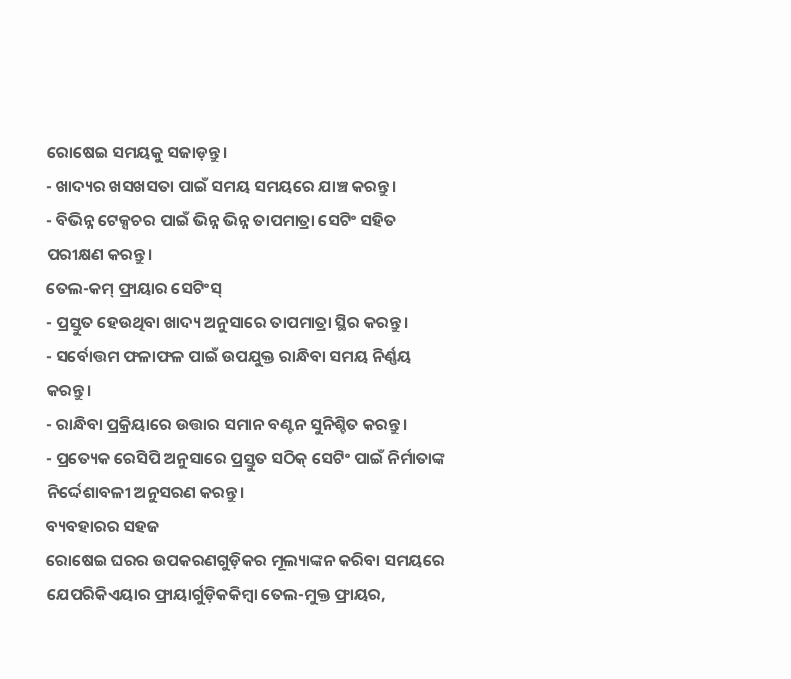ରୋଷେଇ ସମୟକୁ ସଜାଡ଼ନ୍ତୁ।
- ଖାଦ୍ୟର ଖସଖସତା ପାଇଁ ସମୟ ସମୟରେ ଯାଞ୍ଚ କରନ୍ତୁ।
- ବିଭିନ୍ନ ଟେକ୍ସଚର ପାଇଁ ଭିନ୍ନ ଭିନ୍ନ ତାପମାତ୍ରା ସେଟିଂ ସହିତ ପରୀକ୍ଷଣ କରନ୍ତୁ।
ତେଲ-କମ୍ ଫ୍ରାୟାର ସେଟିଂସ୍
- ପ୍ରସ୍ତୁତ ହେଉଥିବା ଖାଦ୍ୟ ଅନୁସାରେ ତାପମାତ୍ରା ସ୍ଥିର କରନ୍ତୁ।
- ସର୍ବୋତ୍ତମ ଫଳାଫଳ ପାଇଁ ଉପଯୁକ୍ତ ରାନ୍ଧିବା ସମୟ ନିର୍ଣ୍ଣୟ କରନ୍ତୁ।
- ରାନ୍ଧିବା ପ୍ରକ୍ରିୟାରେ ଉତ୍ତାର ସମାନ ବଣ୍ଟନ ସୁନିଶ୍ଚିତ କରନ୍ତୁ।
- ପ୍ରତ୍ୟେକ ରେସିପି ଅନୁସାରେ ପ୍ରସ୍ତୁତ ସଠିକ୍ ସେଟିଂ ପାଇଁ ନିର୍ମାତାଙ୍କ ନିର୍ଦ୍ଦେଶାବଳୀ ଅନୁସରଣ କରନ୍ତୁ।
ବ୍ୟବହାରର ସହଜ
ରୋଷେଇ ଘରର ଉପକରଣଗୁଡ଼ିକର ମୂଲ୍ୟାଙ୍କନ କରିବା ସମୟରେ ଯେପରିକିଏୟାର ଫ୍ରାୟାର୍ଗୁଡ଼ିକକିମ୍ବା ତେଲ-ମୁକ୍ତ ଫ୍ରାୟର,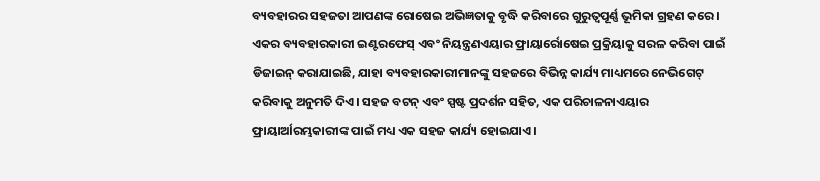ବ୍ୟବହାରର ସହଜତା ଆପଣଙ୍କ ରୋଷେଇ ଅଭିଜ୍ଞତାକୁ ବୃଦ୍ଧି କରିବାରେ ଗୁରୁତ୍ୱପୂର୍ଣ୍ଣ ଭୂମିକା ଗ୍ରହଣ କରେ। ଏକର ବ୍ୟବହାରକାରୀ ଇଣ୍ଟରଫେସ୍ ଏବଂ ନିୟନ୍ତ୍ରଣଏୟାର ଫ୍ରାୟାର୍ରୋଷେଇ ପ୍ରକ୍ରିୟାକୁ ସରଳ କରିବା ପାଇଁ ଡିଜାଇନ୍ କରାଯାଇଛି, ଯାହା ବ୍ୟବହାରକାରୀମାନଙ୍କୁ ସହଜରେ ବିଭିନ୍ନ କାର୍ଯ୍ୟ ମାଧ୍ୟମରେ ନେଭିଗେଟ୍ କରିବାକୁ ଅନୁମତି ଦିଏ। ସହଜ ବଟନ୍ ଏବଂ ସ୍ପଷ୍ଟ ପ୍ରଦର୍ଶନ ସହିତ, ଏକ ପରିଚାଳନାଏୟାର ଫ୍ରାୟାର୍ଆରମ୍ଭକାରୀଙ୍କ ପାଇଁ ମଧ୍ୟ ଏକ ସହଜ କାର୍ଯ୍ୟ ହୋଇଯାଏ।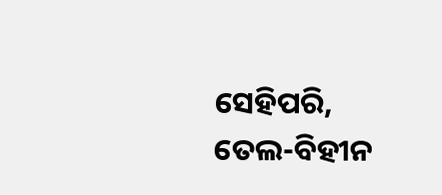ସେହିପରି, ତେଲ-ବିହୀନ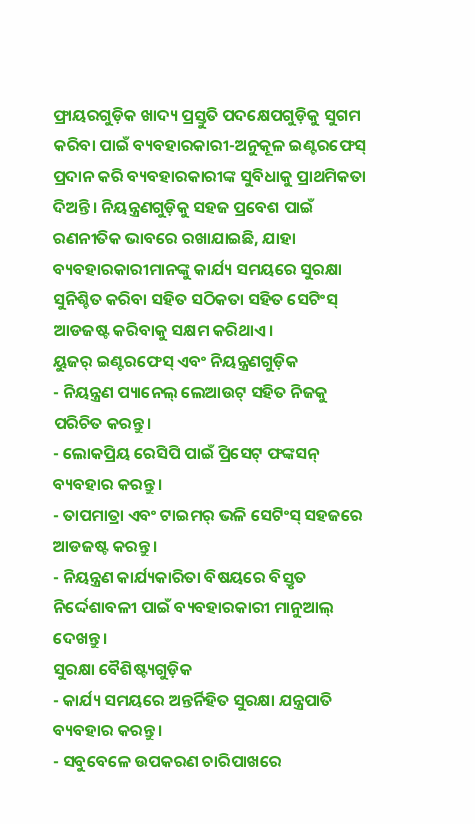ଫ୍ରାୟରଗୁଡ଼ିକ ଖାଦ୍ୟ ପ୍ରସ୍ତୁତି ପଦକ୍ଷେପଗୁଡ଼ିକୁ ସୁଗମ କରିବା ପାଇଁ ବ୍ୟବହାରକାରୀ-ଅନୁକୂଳ ଇଣ୍ଟରଫେସ୍ ପ୍ରଦାନ କରି ବ୍ୟବହାରକାରୀଙ୍କ ସୁବିଧାକୁ ପ୍ରାଥମିକତା ଦିଅନ୍ତି। ନିୟନ୍ତ୍ରଣଗୁଡ଼ିକୁ ସହଜ ପ୍ରବେଶ ପାଇଁ ରଣନୀତିକ ଭାବରେ ରଖାଯାଇଛି, ଯାହା ବ୍ୟବହାରକାରୀମାନଙ୍କୁ କାର୍ଯ୍ୟ ସମୟରେ ସୁରକ୍ଷା ସୁନିଶ୍ଚିତ କରିବା ସହିତ ସଠିକତା ସହିତ ସେଟିଂସ୍ ଆଡଜଷ୍ଟ କରିବାକୁ ସକ୍ଷମ କରିଥାଏ।
ୟୁଜର୍ ଇଣ୍ଟରଫେସ୍ ଏବଂ ନିୟନ୍ତ୍ରଣଗୁଡ଼ିକ
- ନିୟନ୍ତ୍ରଣ ପ୍ୟାନେଲ୍ ଲେଆଉଟ୍ ସହିତ ନିଜକୁ ପରିଚିତ କରନ୍ତୁ।
- ଲୋକପ୍ରିୟ ରେସିପି ପାଇଁ ପ୍ରିସେଟ୍ ଫଙ୍କସନ୍ ବ୍ୟବହାର କରନ୍ତୁ।
- ତାପମାତ୍ରା ଏବଂ ଟାଇମର୍ ଭଳି ସେଟିଂସ୍ ସହଜରେ ଆଡଜଷ୍ଟ କରନ୍ତୁ।
- ନିୟନ୍ତ୍ରଣ କାର୍ଯ୍ୟକାରିତା ବିଷୟରେ ବିସ୍ତୃତ ନିର୍ଦ୍ଦେଶାବଳୀ ପାଇଁ ବ୍ୟବହାରକାରୀ ମାନୁଆଲ୍ ଦେଖନ୍ତୁ।
ସୁରକ୍ଷା ବୈଶିଷ୍ଟ୍ୟଗୁଡ଼ିକ
- କାର୍ଯ୍ୟ ସମୟରେ ଅନ୍ତର୍ନିହିତ ସୁରକ୍ଷା ଯନ୍ତ୍ରପାତି ବ୍ୟବହାର କରନ୍ତୁ।
- ସବୁବେଳେ ଉପକରଣ ଚାରିପାଖରେ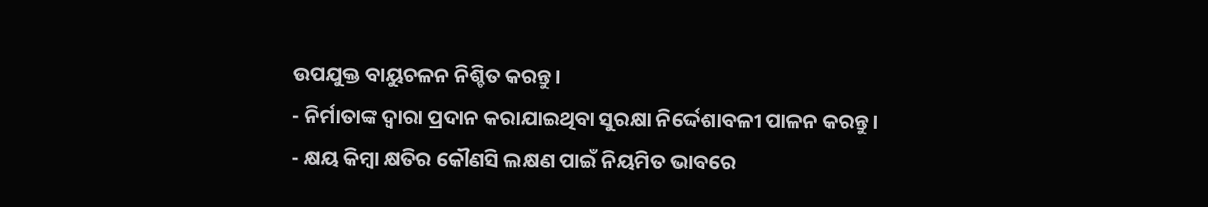ଉପଯୁକ୍ତ ବାୟୁଚଳନ ନିଶ୍ଚିତ କରନ୍ତୁ।
- ନିର୍ମାତାଙ୍କ ଦ୍ୱାରା ପ୍ରଦାନ କରାଯାଇଥିବା ସୁରକ୍ଷା ନିର୍ଦ୍ଦେଶାବଳୀ ପାଳନ କରନ୍ତୁ।
- କ୍ଷୟ କିମ୍ବା କ୍ଷତିର କୌଣସି ଲକ୍ଷଣ ପାଇଁ ନିୟମିତ ଭାବରେ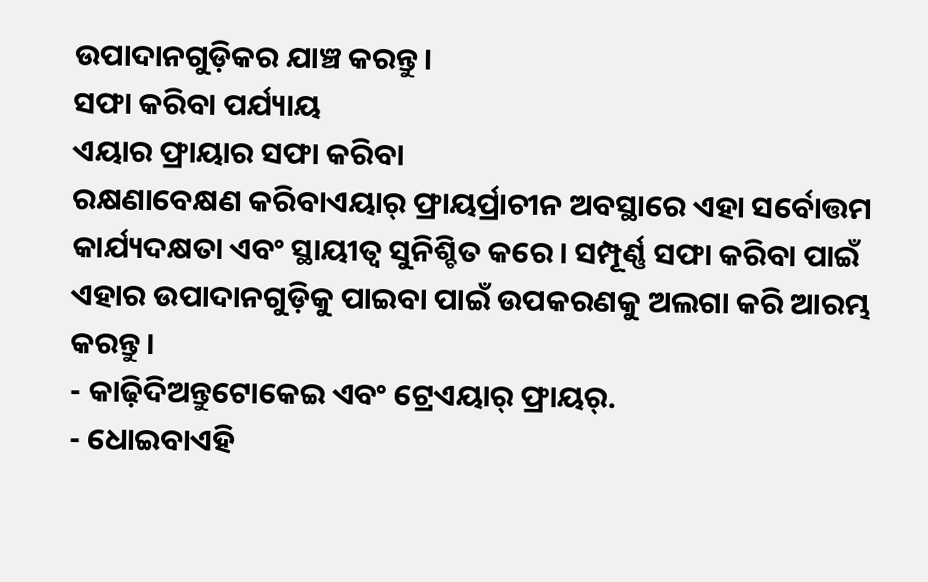ଉପାଦାନଗୁଡ଼ିକର ଯାଞ୍ଚ କରନ୍ତୁ।
ସଫା କରିବା ପର୍ଯ୍ୟାୟ
ଏୟାର ଫ୍ରାୟାର ସଫା କରିବା
ରକ୍ଷଣାବେକ୍ଷଣ କରିବାଏୟାର୍ ଫ୍ରାୟର୍ପ୍ରାଚୀନ ଅବସ୍ଥାରେ ଏହା ସର୍ବୋତ୍ତମ କାର୍ଯ୍ୟଦକ୍ଷତା ଏବଂ ସ୍ଥାୟୀତ୍ୱ ସୁନିଶ୍ଚିତ କରେ। ସମ୍ପୂର୍ଣ୍ଣ ସଫା କରିବା ପାଇଁ ଏହାର ଉପାଦାନଗୁଡ଼ିକୁ ପାଇବା ପାଇଁ ଉପକରଣକୁ ଅଲଗା କରି ଆରମ୍ଭ କରନ୍ତୁ।
- କାଢ଼ିଦିଅନ୍ତୁଟୋକେଇ ଏବଂ ଟ୍ରେଏୟାର୍ ଫ୍ରାୟର୍.
- ଧୋଇବାଏହି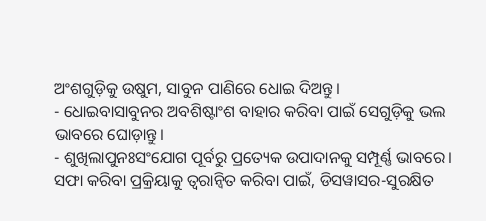ଅଂଶଗୁଡ଼ିକୁ ଉଷୁମ, ସାବୁନ ପାଣିରେ ଧୋଇ ଦିଅନ୍ତୁ।
- ଧୋଇବାସାବୁନର ଅବଶିଷ୍ଟାଂଶ ବାହାର କରିବା ପାଇଁ ସେଗୁଡ଼ିକୁ ଭଲ ଭାବରେ ଘୋଡ଼ାନ୍ତୁ।
- ଶୁଖିଲାପୁନଃସଂଯୋଗ ପୂର୍ବରୁ ପ୍ରତ୍ୟେକ ଉପାଦାନକୁ ସମ୍ପୂର୍ଣ୍ଣ ଭାବରେ।
ସଫା କରିବା ପ୍ରକ୍ରିୟାକୁ ତ୍ୱରାନ୍ୱିତ କରିବା ପାଇଁ, ଡିସୱାସର-ସୁରକ୍ଷିତ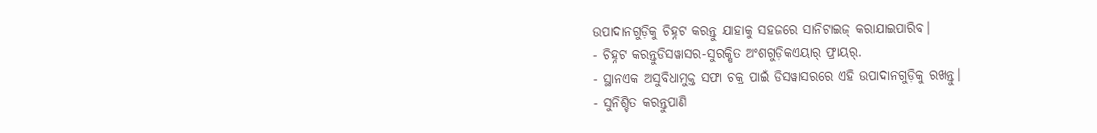ଉପାଦାନଗୁଡ଼ିକୁ ଚିହ୍ନଟ କରନ୍ତୁ ଯାହାକୁ ସହଜରେ ସାନିଟାଇଜ୍ କରାଯାଇପାରିବ।
- ଚିହ୍ନଟ କରନ୍ତୁଡିସୱାସର-ସୁରକ୍ଷିତ ଅଂଶଗୁଡ଼ିକଏୟାର୍ ଫ୍ରାୟର୍.
- ସ୍ଥାନଏକ ଅସୁବିଧାମୁକ୍ତ ସଫା ଚକ୍ର ପାଇଁ ଡିସୱାସରରେ ଏହି ଉପାଦାନଗୁଡ଼ିକୁ ରଖନ୍ତୁ।
- ସୁନିଶ୍ଚିତ କରନ୍ତୁପାଣି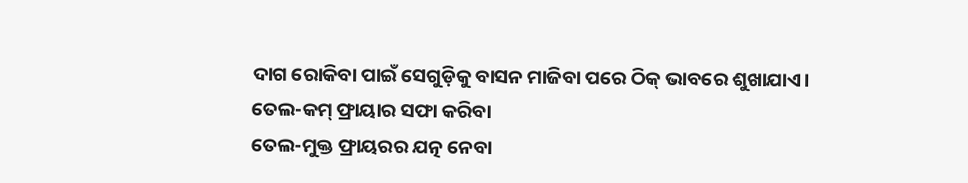ଦାଗ ରୋକିବା ପାଇଁ ସେଗୁଡ଼ିକୁ ବାସନ ମାଜିବା ପରେ ଠିକ୍ ଭାବରେ ଶୁଖାଯାଏ।
ତେଲ-କମ୍ ଫ୍ରାୟାର ସଫା କରିବା
ତେଲ-ମୁକ୍ତ ଫ୍ରାୟରର ଯତ୍ନ ନେବା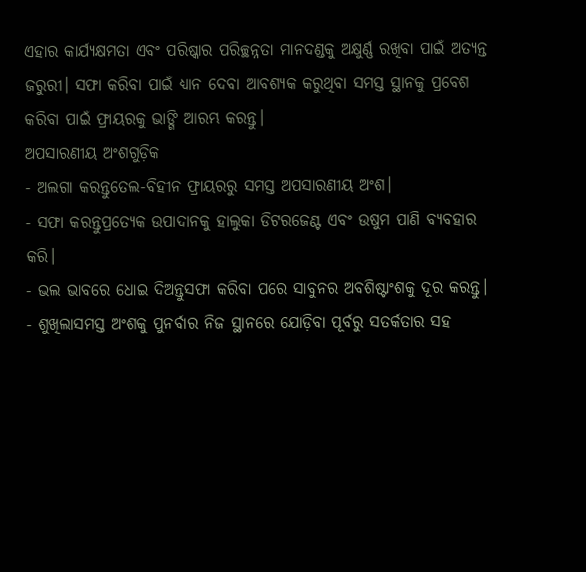ଏହାର କାର୍ଯ୍ୟକ୍ଷମତା ଏବଂ ପରିଷ୍କାର ପରିଚ୍ଛନ୍ନତା ମାନଦଣ୍ଡକୁ ଅକ୍ଷୁର୍ଣ୍ଣ ରଖିବା ପାଇଁ ଅତ୍ୟନ୍ତ ଜରୁରୀ। ସଫା କରିବା ପାଇଁ ଧ୍ୟାନ ଦେବା ଆବଶ୍ୟକ କରୁଥିବା ସମସ୍ତ ସ୍ଥାନକୁ ପ୍ରବେଶ କରିବା ପାଇଁ ଫ୍ରାୟରକୁ ଭାଙ୍ଗି ଆରମ୍ଭ କରନ୍ତୁ।
ଅପସାରଣୀୟ ଅଂଶଗୁଡ଼ିକ
- ଅଲଗା କରନ୍ତୁତେଲ-ବିହୀନ ଫ୍ରାୟରରୁ ସମସ୍ତ ଅପସାରଣୀୟ ଅଂଶ।
- ସଫା କରନ୍ତୁପ୍ରତ୍ୟେକ ଉପାଦାନକୁ ହାଲୁକା ଡିଟରଜେଣ୍ଟ ଏବଂ ଉଷୁମ ପାଣି ବ୍ୟବହାର କରି।
- ଭଲ ଭାବରେ ଧୋଇ ଦିଅନ୍ତୁସଫା କରିବା ପରେ ସାବୁନର ଅବଶିଷ୍ଟାଂଶକୁ ଦୂର କରନ୍ତୁ।
- ଶୁଖିଲାସମସ୍ତ ଅଂଶକୁ ପୁନର୍ବାର ନିଜ ସ୍ଥାନରେ ଯୋଡ଼ିବା ପୂର୍ବରୁ ସତର୍କତାର ସହ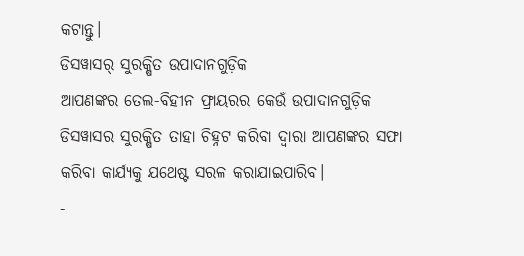କଟାନ୍ତୁ।
ଡିସୱାସର୍ ସୁରକ୍ଷିତ ଉପାଦାନଗୁଡ଼ିକ
ଆପଣଙ୍କର ତେଲ-ବିହୀନ ଫ୍ରାୟରର କେଉଁ ଉପାଦାନଗୁଡ଼ିକ ଡିସୱାସର ସୁରକ୍ଷିତ ତାହା ଚିହ୍ନଟ କରିବା ଦ୍ଵାରା ଆପଣଙ୍କର ସଫା କରିବା କାର୍ଯ୍ୟକୁ ଯଥେଷ୍ଟ ସରଳ କରାଯାଇପାରିବ।
-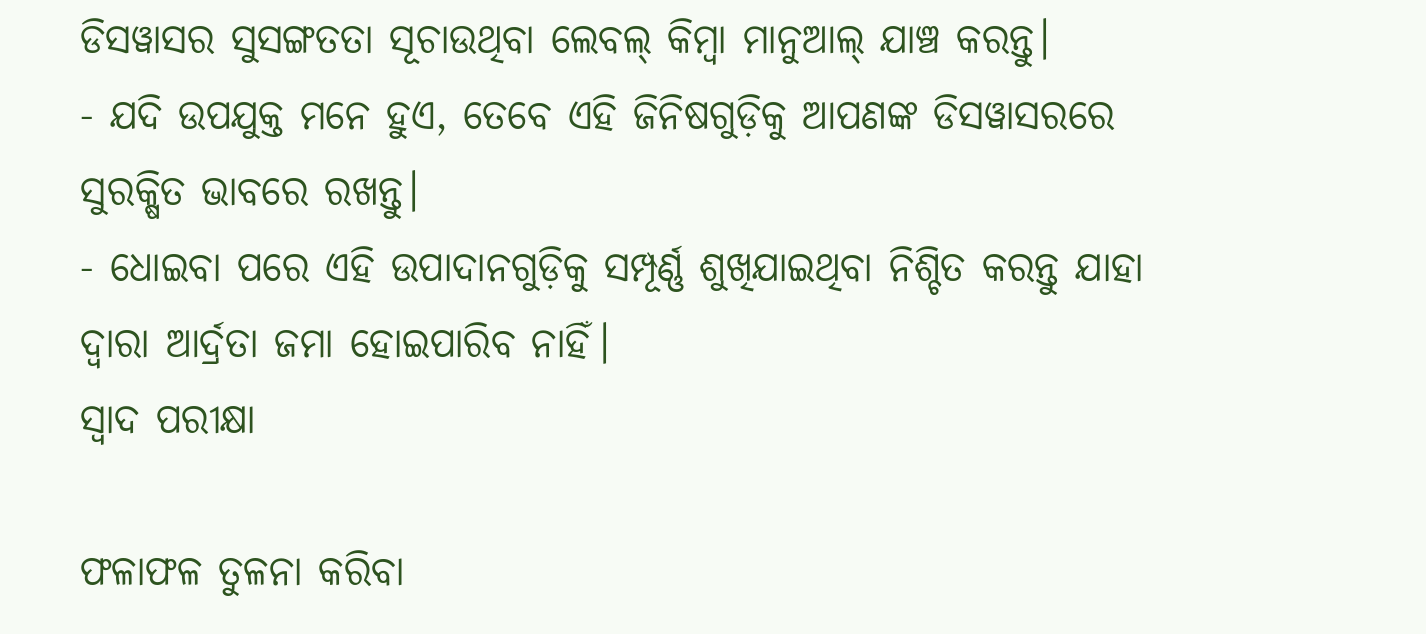ଡିସୱାସର ସୁସଙ୍ଗତତା ସୂଚାଉଥିବା ଲେବଲ୍ କିମ୍ବା ମାନୁଆଲ୍ ଯାଞ୍ଚ କରନ୍ତୁ।
- ଯଦି ଉପଯୁକ୍ତ ମନେ ହୁଏ, ତେବେ ଏହି ଜିନିଷଗୁଡ଼ିକୁ ଆପଣଙ୍କ ଡିସୱାସରରେ ସୁରକ୍ଷିତ ଭାବରେ ରଖନ୍ତୁ।
- ଧୋଇବା ପରେ ଏହି ଉପାଦାନଗୁଡ଼ିକୁ ସମ୍ପୂର୍ଣ୍ଣ ଶୁଖିଯାଇଥିବା ନିଶ୍ଚିତ କରନ୍ତୁ ଯାହା ଦ୍ୱାରା ଆର୍ଦ୍ରତା ଜମା ହୋଇପାରିବ ନାହିଁ।
ସ୍ୱାଦ ପରୀକ୍ଷା

ଫଳାଫଳ ତୁଳନା କରିବା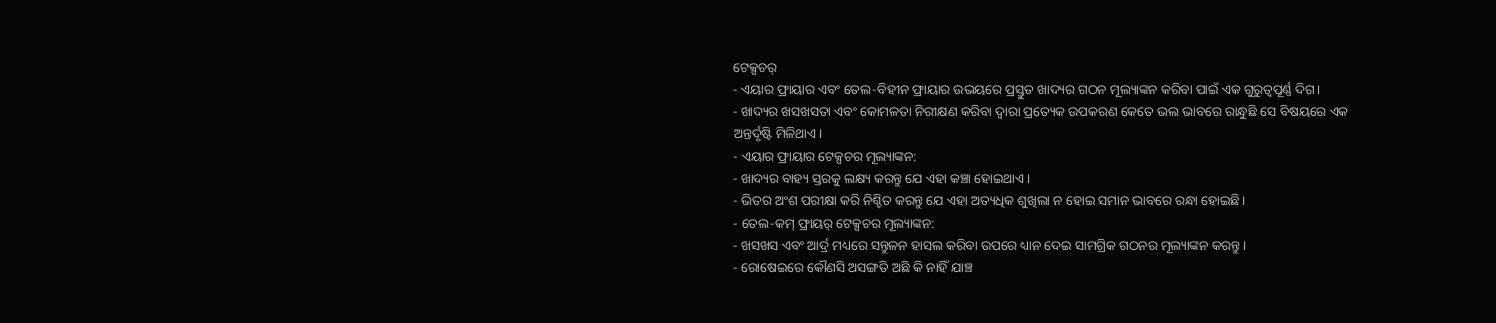ଟେକ୍ସଚର୍
- ଏୟାର ଫ୍ରାୟାର ଏବଂ ତେଲ-ବିହୀନ ଫ୍ରାୟାର ଉଭୟରେ ପ୍ରସ୍ତୁତ ଖାଦ୍ୟର ଗଠନ ମୂଲ୍ୟାଙ୍କନ କରିବା ପାଇଁ ଏକ ଗୁରୁତ୍ୱପୂର୍ଣ୍ଣ ଦିଗ।
- ଖାଦ୍ୟର ଖସଖସତା ଏବଂ କୋମଳତା ନିରୀକ୍ଷଣ କରିବା ଦ୍ୱାରା ପ୍ରତ୍ୟେକ ଉପକରଣ କେତେ ଭଲ ଭାବରେ ରାନ୍ଧୁଛି ସେ ବିଷୟରେ ଏକ ଅନ୍ତର୍ଦୃଷ୍ଟି ମିଳିଥାଏ।
- ଏୟାର ଫ୍ରାୟାର ଟେକ୍ସଚର ମୂଲ୍ୟାଙ୍କନ:
- ଖାଦ୍ୟର ବାହ୍ୟ ସ୍ତରକୁ ଲକ୍ଷ୍ୟ କରନ୍ତୁ ଯେ ଏହା କଞ୍ଚା ହୋଇଥାଏ।
- ଭିତର ଅଂଶ ପରୀକ୍ଷା କରି ନିଶ୍ଚିତ କରନ୍ତୁ ଯେ ଏହା ଅତ୍ୟଧିକ ଶୁଖିଲା ନ ହୋଇ ସମାନ ଭାବରେ ରନ୍ଧା ହୋଇଛି।
- ତେଲ-କମ୍ ଫ୍ରାୟର୍ ଟେକ୍ସଚର ମୂଲ୍ୟାଙ୍କନ:
- ଖସଖସ ଏବଂ ଆର୍ଦ୍ର ମଧ୍ୟରେ ସନ୍ତୁଳନ ହାସଲ କରିବା ଉପରେ ଧ୍ୟାନ ଦେଇ ସାମଗ୍ରିକ ଗଠନର ମୂଲ୍ୟାଙ୍କନ କରନ୍ତୁ।
- ରୋଷେଇରେ କୌଣସି ଅସଙ୍ଗତି ଅଛି କି ନାହିଁ ଯାଞ୍ଚ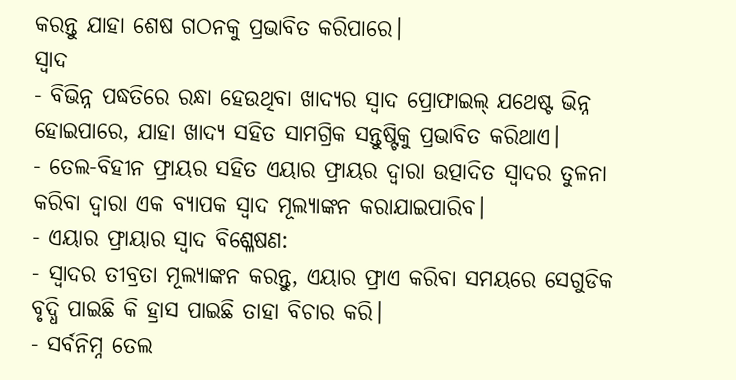କରନ୍ତୁ ଯାହା ଶେଷ ଗଠନକୁ ପ୍ରଭାବିତ କରିପାରେ।
ସ୍ୱାଦ
- ବିଭିନ୍ନ ପଦ୍ଧତିରେ ରନ୍ଧା ହେଉଥିବା ଖାଦ୍ୟର ସ୍ୱାଦ ପ୍ରୋଫାଇଲ୍ ଯଥେଷ୍ଟ ଭିନ୍ନ ହୋଇପାରେ, ଯାହା ଖାଦ୍ୟ ସହିତ ସାମଗ୍ରିକ ସନ୍ତୁଷ୍ଟିକୁ ପ୍ରଭାବିତ କରିଥାଏ।
- ତେଲ-ବିହୀନ ଫ୍ରାୟର ସହିତ ଏୟାର ଫ୍ରାୟର ଦ୍ୱାରା ଉତ୍ପାଦିତ ସ୍ୱାଦର ତୁଳନା କରିବା ଦ୍ଵାରା ଏକ ବ୍ୟାପକ ସ୍ୱାଦ ମୂଲ୍ୟାଙ୍କନ କରାଯାଇପାରିବ।
- ଏୟାର ଫ୍ରାୟାର ସ୍ୱାଦ ବିଶ୍ଳେଷଣ:
- ସ୍ୱାଦର ତୀବ୍ରତା ମୂଲ୍ୟାଙ୍କନ କରନ୍ତୁ, ଏୟାର ଫ୍ରାଏ କରିବା ସମୟରେ ସେଗୁଡିକ ବୃଦ୍ଧି ପାଇଛି କି ହ୍ରାସ ପାଇଛି ତାହା ବିଚାର କରି।
- ସର୍ବନିମ୍ନ ତେଲ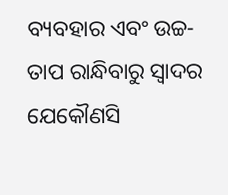ବ୍ୟବହାର ଏବଂ ଉଚ୍ଚ-ତାପ ରାନ୍ଧିବାରୁ ସ୍ୱାଦର ଯେକୌଣସି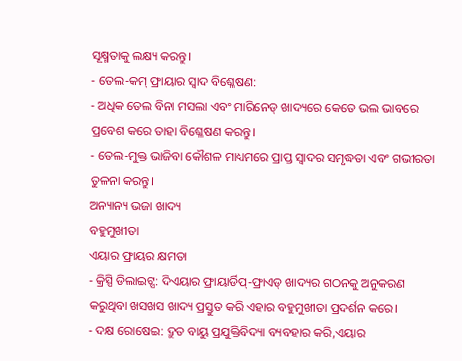ସୂକ୍ଷ୍ମତାକୁ ଲକ୍ଷ୍ୟ କରନ୍ତୁ।
- ତେଲ-କମ୍ ଫ୍ରାୟାର ସ୍ୱାଦ ବିଶ୍ଳେଷଣ:
- ଅଧିକ ତେଲ ବିନା ମସଲା ଏବଂ ମାରିନେଡ୍ ଖାଦ୍ୟରେ କେତେ ଭଲ ଭାବରେ ପ୍ରବେଶ କରେ ତାହା ବିଶ୍ଳେଷଣ କରନ୍ତୁ।
- ତେଲ-ମୁକ୍ତ ଭାଜିବା କୌଶଳ ମାଧ୍ୟମରେ ପ୍ରାପ୍ତ ସ୍ୱାଦର ସମୃଦ୍ଧତା ଏବଂ ଗଭୀରତା ତୁଳନା କରନ୍ତୁ।
ଅନ୍ୟାନ୍ୟ ଭଜା ଖାଦ୍ୟ
ବହୁମୁଖୀତା
ଏୟାର ଫ୍ରାୟର କ୍ଷମତା
- କ୍ରିସ୍ପି ଡିଲାଇଟ୍ସ: ଦିଏୟାର ଫ୍ରାୟାର୍ଡିପ୍-ଫ୍ରାଏଡ୍ ଖାଦ୍ୟର ଗଠନକୁ ଅନୁକରଣ କରୁଥିବା ଖସଖସ ଖାଦ୍ୟ ପ୍ରସ୍ତୁତ କରି ଏହାର ବହୁମୁଖୀତା ପ୍ରଦର୍ଶନ କରେ।
- ଦକ୍ଷ ରୋଷେଇ: ଦ୍ରୁତ ବାୟୁ ପ୍ରଯୁକ୍ତିବିଦ୍ୟା ବ୍ୟବହାର କରି,ଏୟାର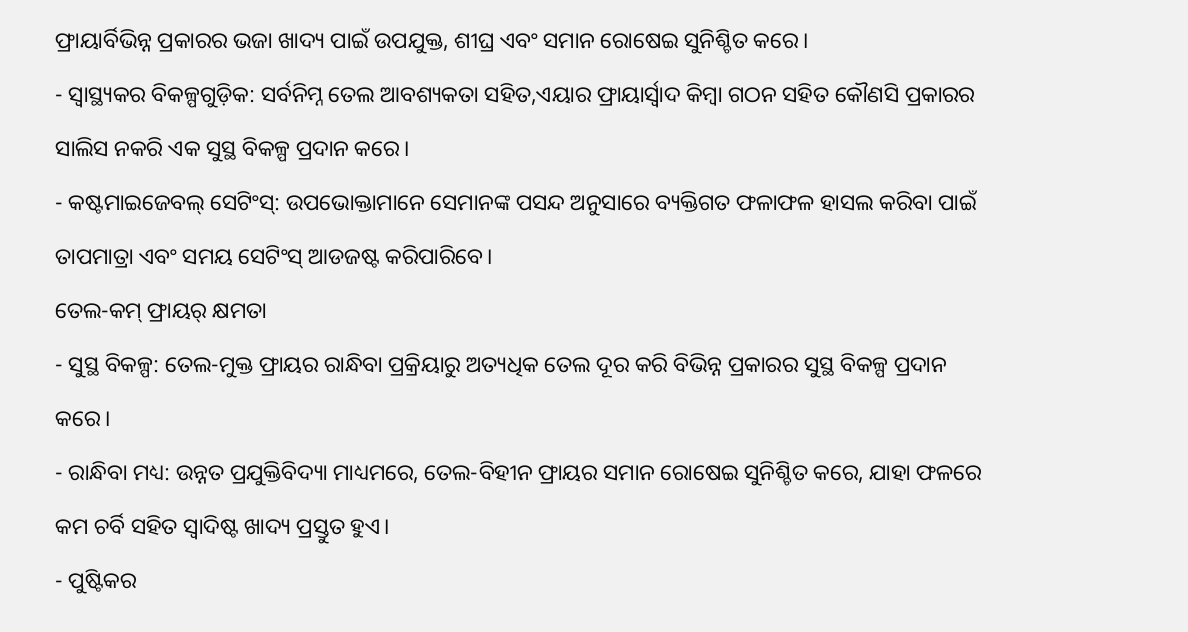ଫ୍ରାୟାର୍ବିଭିନ୍ନ ପ୍ରକାରର ଭଜା ଖାଦ୍ୟ ପାଇଁ ଉପଯୁକ୍ତ, ଶୀଘ୍ର ଏବଂ ସମାନ ରୋଷେଇ ସୁନିଶ୍ଚିତ କରେ।
- ସ୍ୱାସ୍ଥ୍ୟକର ବିକଳ୍ପଗୁଡ଼ିକ: ସର୍ବନିମ୍ନ ତେଲ ଆବଶ୍ୟକତା ସହିତ,ଏୟାର ଫ୍ରାୟାର୍ସ୍ୱାଦ କିମ୍ବା ଗଠନ ସହିତ କୌଣସି ପ୍ରକାରର ସାଲିସ ନକରି ଏକ ସୁସ୍ଥ ବିକଳ୍ପ ପ୍ରଦାନ କରେ।
- କଷ୍ଟମାଇଜେବଲ୍ ସେଟିଂସ୍: ଉପଭୋକ୍ତାମାନେ ସେମାନଙ୍କ ପସନ୍ଦ ଅନୁସାରେ ବ୍ୟକ୍ତିଗତ ଫଳାଫଳ ହାସଲ କରିବା ପାଇଁ ତାପମାତ୍ରା ଏବଂ ସମୟ ସେଟିଂସ୍ ଆଡଜଷ୍ଟ କରିପାରିବେ।
ତେଲ-କମ୍ ଫ୍ରାୟର୍ କ୍ଷମତା
- ସୁସ୍ଥ ବିକଳ୍ପ: ତେଲ-ମୁକ୍ତ ଫ୍ରାୟର ରାନ୍ଧିବା ପ୍ରକ୍ରିୟାରୁ ଅତ୍ୟଧିକ ତେଲ ଦୂର କରି ବିଭିନ୍ନ ପ୍ରକାରର ସୁସ୍ଥ ବିକଳ୍ପ ପ୍ରଦାନ କରେ।
- ରାନ୍ଧିବା ମଧ୍ୟ: ଉନ୍ନତ ପ୍ରଯୁକ୍ତିବିଦ୍ୟା ମାଧ୍ୟମରେ, ତେଲ-ବିହୀନ ଫ୍ରାୟର ସମାନ ରୋଷେଇ ସୁନିଶ୍ଚିତ କରେ, ଯାହା ଫଳରେ କମ ଚର୍ବି ସହିତ ସ୍ୱାଦିଷ୍ଟ ଖାଦ୍ୟ ପ୍ରସ୍ତୁତ ହୁଏ।
- ପୁଷ୍ଟିକର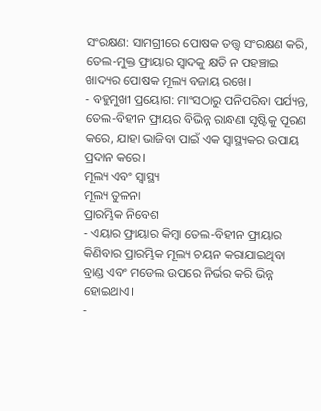ସଂରକ୍ଷଣ: ସାମଗ୍ରୀରେ ପୋଷକ ତତ୍ତ୍ୱ ସଂରକ୍ଷଣ କରି, ତେଲ-ମୁକ୍ତ ଫ୍ରାୟାର ସ୍ୱାଦକୁ କ୍ଷତି ନ ପହଞ୍ଚାଇ ଖାଦ୍ୟର ପୋଷକ ମୂଲ୍ୟ ବଜାୟ ରଖେ।
- ବହୁମୁଖୀ ପ୍ରୟୋଗ: ମାଂସଠାରୁ ପନିପରିବା ପର୍ଯ୍ୟନ୍ତ, ତେଲ-ବିହୀନ ଫ୍ରାୟର ବିଭିନ୍ନ ରାନ୍ଧଣା ସୃଷ୍ଟିକୁ ପୂରଣ କରେ, ଯାହା ଭାଜିବା ପାଇଁ ଏକ ସ୍ୱାସ୍ଥ୍ୟକର ଉପାୟ ପ୍ରଦାନ କରେ।
ମୂଲ୍ୟ ଏବଂ ସ୍ୱାସ୍ଥ୍ୟ
ମୂଲ୍ୟ ତୁଳନା
ପ୍ରାରମ୍ଭିକ ନିବେଶ
- ଏୟାର ଫ୍ରାୟାର କିମ୍ବା ତେଲ-ବିହୀନ ଫ୍ରାୟାର କିଣିବାର ପ୍ରାରମ୍ଭିକ ମୂଲ୍ୟ ଚୟନ କରାଯାଇଥିବା ବ୍ରାଣ୍ଡ ଏବଂ ମଡେଲ ଉପରେ ନିର୍ଭର କରି ଭିନ୍ନ ହୋଇଥାଏ।
-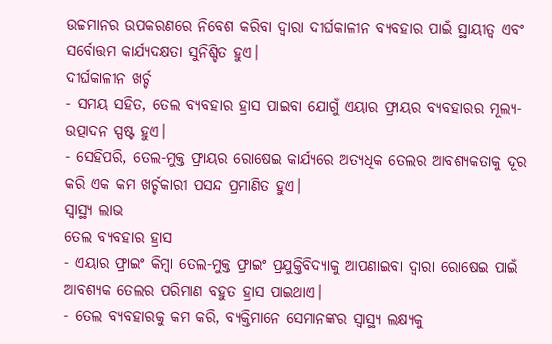ଉଚ୍ଚମାନର ଉପକରଣରେ ନିବେଶ କରିବା ଦ୍ୱାରା ଦୀର୍ଘକାଳୀନ ବ୍ୟବହାର ପାଇଁ ସ୍ଥାୟୀତ୍ୱ ଏବଂ ସର୍ବୋତ୍ତମ କାର୍ଯ୍ୟଦକ୍ଷତା ସୁନିଶ୍ଚିତ ହୁଏ।
ଦୀର୍ଘକାଳୀନ ଖର୍ଚ୍ଚ
- ସମୟ ସହିତ, ତେଲ ବ୍ୟବହାର ହ୍ରାସ ପାଇବା ଯୋଗୁଁ ଏୟାର ଫ୍ରାୟର ବ୍ୟବହାରର ମୂଲ୍ୟ-ଉତ୍ପାଦନ ସ୍ପଷ୍ଟ ହୁଏ।
- ସେହିପରି, ତେଲ-ମୁକ୍ତ ଫ୍ରାୟର ରୋଷେଇ କାର୍ଯ୍ୟରେ ଅତ୍ୟଧିକ ତେଲର ଆବଶ୍ୟକତାକୁ ଦୂର କରି ଏକ କମ ଖର୍ଚ୍ଚକାରୀ ପସନ୍ଦ ପ୍ରମାଣିତ ହୁଏ।
ସ୍ୱାସ୍ଥ୍ୟ ଲାଭ
ତେଲ ବ୍ୟବହାର ହ୍ରାସ
- ଏୟାର ଫ୍ରାଇଂ କିମ୍ବା ତେଲ-ମୁକ୍ତ ଫ୍ରାଇଂ ପ୍ରଯୁକ୍ତିବିଦ୍ୟାକୁ ଆପଣାଇବା ଦ୍ୱାରା ରୋଷେଇ ପାଇଁ ଆବଶ୍ୟକ ତେଲର ପରିମାଣ ବହୁତ ହ୍ରାସ ପାଇଥାଏ।
- ତେଲ ବ୍ୟବହାରକୁ କମ କରି, ବ୍ୟକ୍ତିମାନେ ସେମାନଙ୍କର ସ୍ୱାସ୍ଥ୍ୟ ଲକ୍ଷ୍ୟକୁ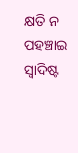କ୍ଷତି ନ ପହଞ୍ଚାଇ ସ୍ୱାଦିଷ୍ଟ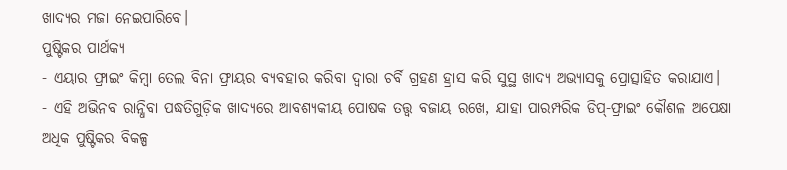ଖାଦ୍ୟର ମଜା ନେଇପାରିବେ।
ପୁଷ୍ଟିକର ପାର୍ଥକ୍ୟ
- ଏୟାର ଫ୍ରାଇଂ କିମ୍ବା ତେଲ ବିନା ଫ୍ରାୟର ବ୍ୟବହାର କରିବା ଦ୍ୱାରା ଚର୍ବି ଗ୍ରହଣ ହ୍ରାସ କରି ସୁସ୍ଥ ଖାଦ୍ୟ ଅଭ୍ୟାସକୁ ପ୍ରୋତ୍ସାହିତ କରାଯାଏ।
- ଏହି ଅଭିନବ ରାନ୍ଧିବା ପଦ୍ଧତିଗୁଡ଼ିକ ଖାଦ୍ୟରେ ଆବଶ୍ୟକୀୟ ପୋଷକ ତତ୍ତ୍ୱ ବଜାୟ ରଖେ, ଯାହା ପାରମ୍ପରିକ ଡିପ୍-ଫ୍ରାଇଂ କୌଶଳ ଅପେକ୍ଷା ଅଧିକ ପୁଷ୍ଟିକର ବିକଳ୍ପ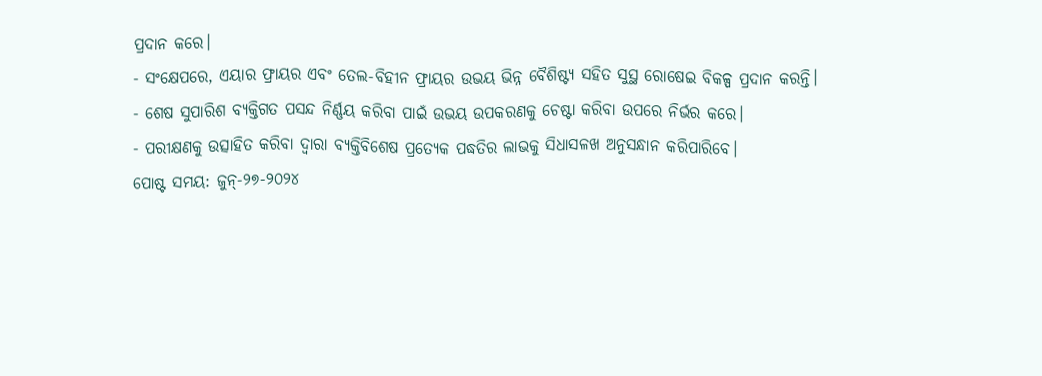ପ୍ରଦାନ କରେ।
- ସଂକ୍ଷେପରେ, ଏୟାର ଫ୍ରାୟର ଏବଂ ତେଲ-ବିହୀନ ଫ୍ରାୟର ଉଭୟ ଭିନ୍ନ ବୈଶିଷ୍ଟ୍ୟ ସହିତ ସୁସ୍ଥ ରୋଷେଇ ବିକଳ୍ପ ପ୍ରଦାନ କରନ୍ତି।
- ଶେଷ ସୁପାରିଶ ବ୍ୟକ୍ତିଗତ ପସନ୍ଦ ନିର୍ଣ୍ଣୟ କରିବା ପାଇଁ ଉଭୟ ଉପକରଣକୁ ଚେଷ୍ଟା କରିବା ଉପରେ ନିର୍ଭର କରେ।
- ପରୀକ୍ଷଣକୁ ଉତ୍ସାହିତ କରିବା ଦ୍ଵାରା ବ୍ୟକ୍ତିବିଶେଷ ପ୍ରତ୍ୟେକ ପଦ୍ଧତିର ଲାଭକୁ ସିଧାସଳଖ ଅନୁସନ୍ଧାନ କରିପାରିବେ।
ପୋଷ୍ଟ ସମୟ: ଜୁନ୍-୨୭-୨୦୨୪